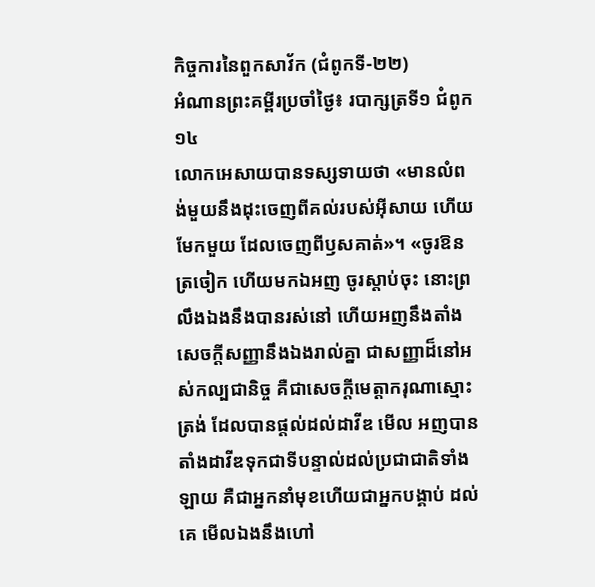កិច្ចការនៃពួកសាវ័ក (ជំពូកទី-២២)
អំណានព្រះគម្ពីរប្រចាំថ្ងៃ៖ របាក្សត្រទី១ ជំពូក១៤
លោកអេសាយបានទស្សទាយថា «មានលំពង់មួយនឹងដុះចេញពីគល់របស់អ៊ីសាយ ហើយមែកមួយ ដែលចេញពីឫសគាត់»។ «ចូរឱនត្រចៀក ហើយមកឯអញ ចូរស្តាប់ចុះ នោះព្រលឹងឯងនឹងបានរស់នៅ ហើយអញនឹងតាំងសេចក្តីសញ្ញានឹងឯងរាល់គ្នា ជាសញ្ញាដ៏នៅអស់កល្បជានិច្ច គឺជាសេចក្តីមេត្តាករុណាស្មោះត្រង់ ដែលបានផ្តល់ដល់ដាវីឌ មើល អញបានតាំងដាវីឌទុកជាទីបន្ទាល់ដល់ប្រជាជាតិទាំងឡាយ គឺជាអ្នកនាំមុខហើយជាអ្នកបង្គាប់ ដល់គេ មើលឯងនឹងហៅ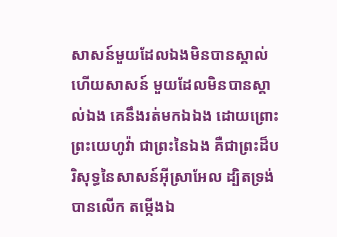សាសន៍មួយដែលឯងមិនបានស្គាល់ ហើយសាសន៍ មួយដែលមិនបានស្គាល់ឯង គេនឹងរត់មកឯឯង ដោយព្រោះព្រះយេហូវ៉ា ជាព្រះនៃឯង គឺជាព្រះដ៏បរិសុទ្ធនៃសាសន៍អ៊ីស្រាអែល ដ្បិតទ្រង់បានលើក តម្កើងឯ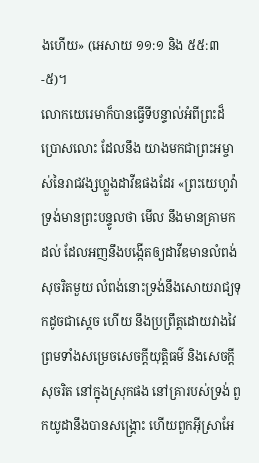ងហើយ» (អេសាយ ១១:១ និង ៥៥:៣-៥)។
លោកយេរេមាក៏បានធ្វើទីបន្ទាល់អំពីព្រះដ៏ប្រោសលោះ ដែលនឹង យាងមកជាព្រះអម្ចាស់នៃរាជវង្សហ្លួងដាវីឌផងដែរ «ព្រះយេហូវ៉ាទ្រង់មានព្រះបន្ទូលថា មើល នឹងមានគ្រាមកដល់ ដែលអញនឹងបង្កើតឲ្យដាវីឌមានលំពង់សុចរិតមួយ លំពង់នោះទ្រង់នឹងសោយរាជ្យទុកដូចជាស្តេច ហើយ នឹងប្រព្រឹត្តដោយវាងវៃ ព្រមទាំងសម្រេចសេចក្តីយុត្តិធម៌ និងសេចក្តីសុចរិត នៅក្នុងស្រុកផង នៅគ្រារបស់ទ្រង់ ពួកយូដានឹងបានសង្គ្រោះ ហើយពួកអ៊ីស្រាអែ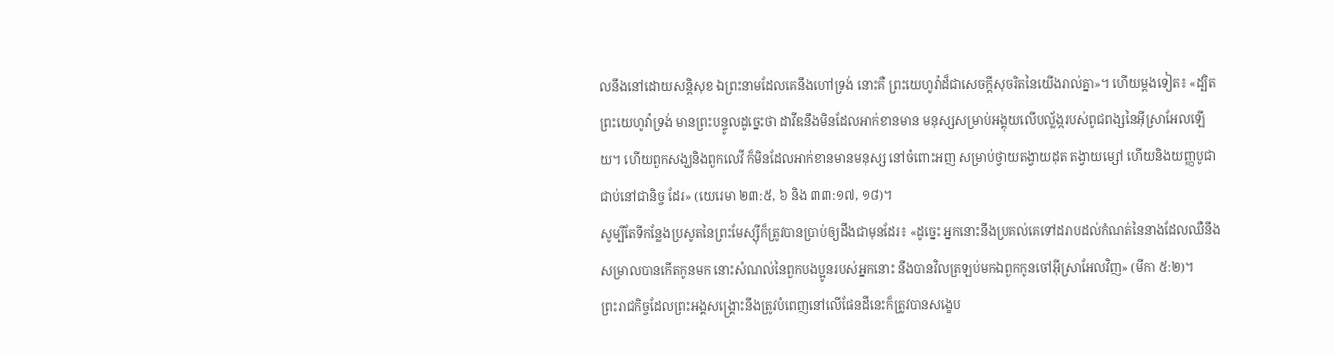លនឹងនៅដោយសន្តិសុខ ឯព្រះនាមដែលគេនឹងហៅទ្រង់ នោះគឺ ព្រះយេហូវ៉ាដ៏ជាសេចក្តីសុចរិតនៃយើងរាល់គ្នា»។ ហើយម្តងទៀត៖ «ដ្បិត ព្រះយេហូវ៉ាទ្រង់ មានព្រះបន្ទូលដូច្នេះថា ដាវីឌនឹងមិនដែលអាក់ខានមាន មនុស្សសម្រាប់អង្គុយលើបល្ល័ង្ករបស់ពូជពង្សនៃអ៊ីស្រាអែលឡើយ។ ហើយពួកសង្ឃនិងពួកលេវី ក៏មិនដែលអាក់ខានមានមនុស្ស នៅចំពោះអញ សម្រាប់ថ្វាយតង្វាយដុត តង្វាយម្សៅ ហើយនិងយញ្ញបូជាជាប់នៅជានិច្ច ដែរ» (យេរេមា ២៣:៥, ៦ និង ៣៣:១៧, ១៨)។
សូម្បីតែទីកន្លែងប្រសូតនៃព្រះមែស្ស៊ីក៏ត្រូវបានប្រាប់ឲ្យដឹងជាមុនដែរ៖ «ដូច្នេះ អ្នកនោះនឹងប្រគល់គេទៅដរាបដល់កំណត់នៃនាងដែលឈឺនឹង សម្រាលបានកើតកូនមក នោះសំណល់នៃពួកបងប្អូនរបស់អ្នកនោះ នឹងបានវិលត្រឡប់មកឯពួកកូនចៅអ៊ីស្រាអែលវិញ» (មីកា ៥:២)។
ព្រះរាជកិច្ចដែលព្រះអង្គសង្រ្គោះនឹងត្រូវបំពេញនៅលើផែនដីនេះក៏ត្រូវបានសង្ខេប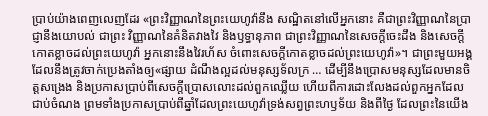ប្រាប់យ៉ាងពេញលេញដែរ «ព្រះវិញ្ញាណនៃព្រះយេហូវ៉ានឹង សណ្ឋិតនៅលើអ្នកនោះ គឺជាព្រះវិញ្ញាណនៃប្រាជ្ញានឹងយោបល់ ជាព្រះ វិញ្ញាណនៃគំនិតវាងវៃ និងឫទ្ធានុភាព ជាព្រះវិញ្ញាណនៃសេចក្តីចេះដឹង និងសេចក្តីកោតខ្លាចដល់ព្រះយេហូវ៉ា អ្នកនោះនឹងវៃរហ័ស ចំពោះសេចក្តីកោតខ្លាចដល់ព្រះយេហូវ៉ា»។ ជាព្រះមួយអង្គដែលនឹងត្រូវចាក់ប្រេងតាំងឲ្យ«ផ្សាយ ដំណឹងល្អដល់មនុស្សទ័លក្រ … ដើម្បីនឹងប្រោសមនុស្សដែលមានចិត្តសង្រេង និងប្រកាសប្រាប់ពីសេចក្តីប្រោសលោះដល់ពួកឈ្លើយ ហើយពីការដោះលែងដល់ពួកអ្នកដែលជាប់ចំណង ព្រមទាំងប្រកាសប្រាប់ពីឆ្នាំដែលព្រះយេហូវ៉ាទ្រង់សព្វព្រះហឫទ័យ និងពីថ្ងៃ ដែលព្រះនៃយើង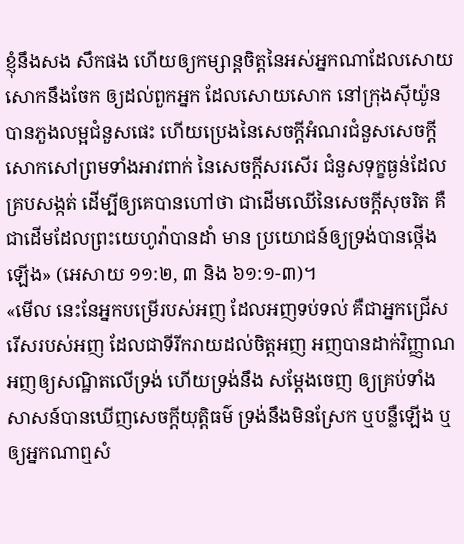ខ្ញុំនឹងសង សឹកផង ហើយឲ្យកម្សាន្តចិត្តនៃអស់អ្នកណាដែលសោយសោកនឹងចែក ឲ្យដល់ពួកអ្នក ដែលសោយសោក នៅក្រុងស៊ីយ៉ូនបានភួងលម្អជំនួសផេះ ហើយប្រេងនៃសេចក្តីអំណរជំនួសសេចក្តីសោកសៅព្រមទាំងអាវពាក់ នៃសេចក្តីសរសើរ ជំនួសទុក្ខធ្ងន់ដែលគ្របសង្កត់ ដើម្បីឲ្យគេបានហៅថា ជាដើមឈើនៃសេចក្តីសុចរិត គឺជាដើមដែលព្រះយេហូវ៉ាបានដាំ មាន ប្រយោជន៍ឲ្យទ្រង់បានថ្កើងឡើង» (អេសាយ ១១:២, ៣ និង ៦១:១-៣)។
«មើល នេះនែអ្នកបម្រើរបស់អញ ដែលអញទប់ទល់ គឺជាអ្នកជ្រើស រើសរបស់អញ ដែលជាទីរីករាយដល់ចិត្តអញ អញបានដាក់វិញ្ញាណអញឲ្យសណ្ឋិតលើទ្រង់ ហើយទ្រង់នឹង សម្តែងចេញ ឲ្យគ្រប់ទាំងសាសន៍បានឃើញសេចក្តីយុត្តិធម៌ ទ្រង់នឹងមិនស្រែក ឬបន្លឺឡើង ឬឲ្យអ្នកណាឮសំ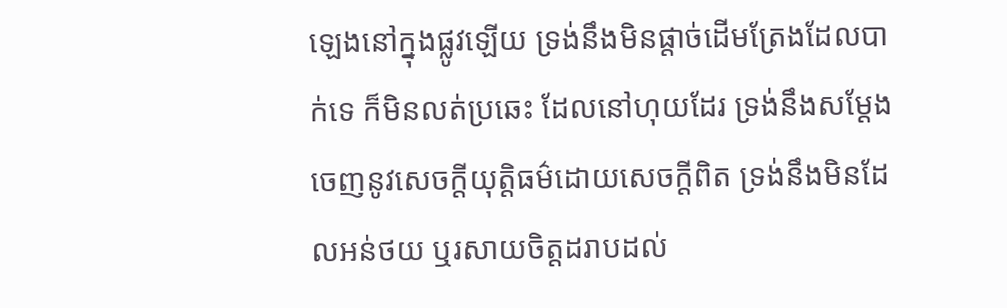ឡេងនៅក្នុងផ្លូវឡើយ ទ្រង់នឹងមិនផ្តាច់ដើមត្រែងដែលបាក់ទេ ក៏មិនលត់ប្រឆេះ ដែលនៅហុយដែរ ទ្រង់នឹងសម្តែងចេញនូវសេចក្តីយុត្តិធម៌ដោយសេចក្តីពិត ទ្រង់នឹងមិនដែលអន់ថយ ឬរសាយចិត្តដរាបដល់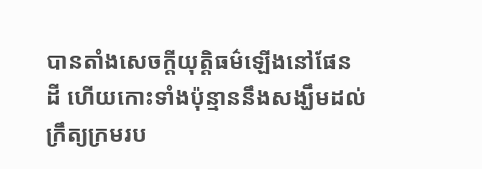បានតាំងសេចក្តីយុត្តិធម៌ឡើងនៅផែនដី ហើយកោះទាំងប៉ុន្មាននឹងសង្ឃឹមដល់ក្រឹត្យក្រមរប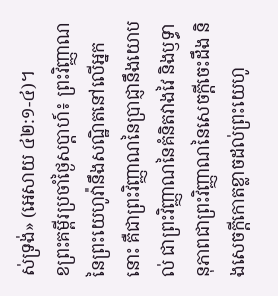ស់ទ្រង់» (អេសាយ ៤២:១-៤)។
ខព្រះគម្ពីរប្រចាំថ្ងៃសប្តាហ៍៖ ព្រះវិញ្ញាណនៃព្រះយេហូវ៉ានឹងសណ្ឋិតនៅលើអ្នកនោះ គឺជាព្រះវិញ្ញាណនៃប្រាជ្ញានឹងយោបល់ ជាព្រះវិញ្ញាណនៃគំនិតវាងវៃ និងឫទ្ធានុភាពជាព្រះវិញ្ញាណនៃសេចក្តីចេះដឹង និងសេចក្តីកោតខ្លាចដល់ព្រះយេហូ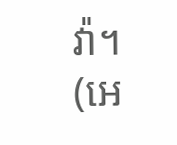វ៉ា។ (អេ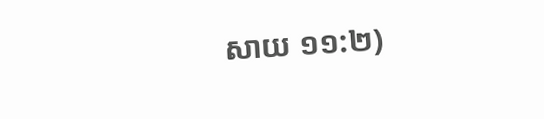សាយ ១១:២)